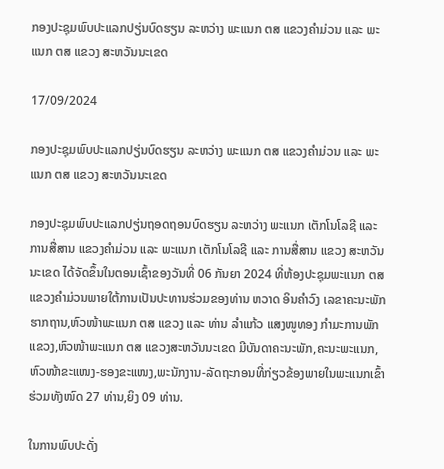ກອງປະຊຸມພົບປະແລກປຽ່ນບົດຮຽນ ລະຫວ່າງ ພະແນກ ຕສ ແຂວງຄຳມ່ວນ ແລະ ພະແນກ ຕສ ແຂວງ ສະຫວັນນະເຂດ

17/09/2024

ກອງປະຊຸມພົບປະແລກປຽ່ນບົດຮຽນ ລະຫວ່າງ ພະແນກ ຕສ ແຂວງຄຳມ່ວນ ແລະ ພະແນກ ຕສ ແຂວງ ສະຫວັນນະເຂດ

ກອງປະຊຸມພົບປະແລກປຽ່ນຖອດຖອນບົດຮຽນ ລະຫວ່າງ ພະແນກ ເຕັກໂນໂລຊີ ແລະ ການສື່ສານ ແຂວງຄຳມ່ວນ ແລະ ພະແນກ ເຕັກໂນໂລຊີ ແລະ ການສື່ສານ ແຂວງ ສະຫວັນນະເຂດ ໄດ້ຈັດຂຶ້ນໃນຕອນເຊົ້າຂອງວັນທີ່ 06 ກັນຍາ 2024 ທີ່ຫ້ອງປະຊຸມພະແນກ ຕສ ແຂວງຄຳມ່ວນພາຍໃຕ້ການເປັນປະທານຮ່ວມຂອງທ່ານ ຫວາດ ອິນຄຳວົງ ເລຂາຄະນະພັກຮາກຖານ,ຫົວໜ້າພະແນກ ຕສ ແຂວງ ແລະ ທ່ານ ລຳແກ້ວ ແສງໜູທອງ ກຳມະການພັກແຂວງ,ຫົວໜ້າພະແນກ ຕສ ແຂວງສະຫວັນນະເຂດ ມີບັນດາຄະນະພັກ,ຄະນະພະແນກ,ຫົວໜ້າຂະແໜງ-ຮອງຂະແໜງ,ພະນັກງານ-ລັດຖະກອນທີ່ກ່ຽວຂ້ອງພາຍໃນພະແນກເຂົ້າຮ່ວມທັງໜົດ 27 ທ່ານ,ຍິງ 09 ທ່ານ.

ໃນການພົບປະດັ່ງ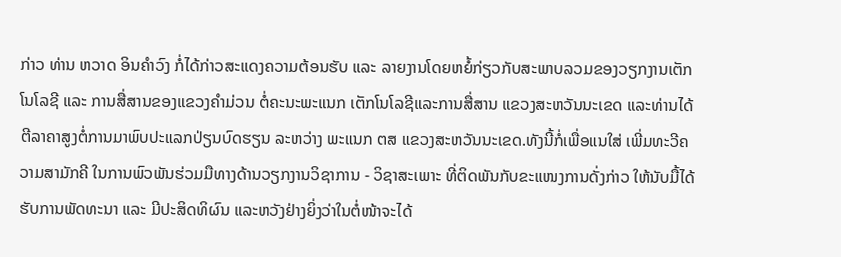ກ່າວ ທ່ານ ຫວາດ ອິນຄຳວົງ ກໍ່ໄດ້ກ່າວສະແດງຄວາມຕ້ອນຮັບ ແລະ ລາຍງານໂດຍຫຍໍ້ກ່ຽວກັບສະພາບລວມຂອງວຽກງານເຕັກໂນໂລຊີ ແລະ ການສື່ສານຂອງແຂວງຄຳມ່ວນ ຕໍ່ຄະນະພະແນກ ເຕັກໂນໂລຊີແລະການສື່ສານ ແຂວງສະຫວັນນະເຂດ ແລະທ່ານໄດ້ຕີລາຄາສູງຕໍ່ການມາພົບປະແລກປ່ຽນບົດຮຽນ ລະຫວ່າງ ພະແນກ ຕສ ແຂວງສະຫວັນນະເຂດ.ທັງນີ້ກໍ່ເພື່ອແນໃສ່ ເພີ່ມທະວີຄວາມສາມັກຄີ ໃນການພົວພັນຮ່ວມມືທາງດ້ານວຽກງານວິຊາການ - ວິຊາສະເພາະ ທີ່ຕິດພັນກັບຂະແໜງການດັ່ງກ່າວ ໃຫ້ນັບມື້ໄດ້ຮັບການພັດທະນາ ແລະ ມີປະສິດທິຜົນ ແລະຫວັງຢ່າງຍິ່ງວ່າໃນຕໍ່ໜ້າຈະໄດ້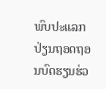ພົບປະແລກປ່ຽນຖອດຖອນບົດຮຽນຮ່ວ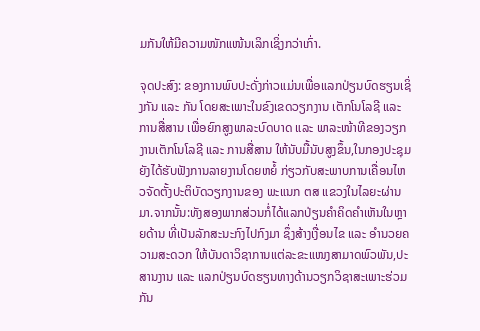ມກັນໃຫ້ມີຄວາມໜັກແໜ້ນເລິກເຊິ່ງກວ່າເກົ່າ.

ຈຸດປະສົງ: ຂອງການພົບປະດັ່ງກ່າວແມ່ນເພື່ອແລກປ່ຽນບົດຮຽນເຊິ່ງກັນ ແລະ ກັນ ໂດຍສະເພາະໃນຂົງເຂດວຽກງານ ເຕັກໂນໂລຊີ ແລະ ການສື່ສານ ເພື່ອຍົກສູງພາລະບົດບາດ ແລະ ພາລະໜ້າທີຂອງວຽກງານເຕັກໂນໂລຊີ ແລະ ການສື່ສານ ໃຫ້ນັບມື້ນັບສູງຂຶ້ນ,ໃນກອງປະຊຸມ ຍັງໄດ້ຮັບຟັງການລາຍງານໂດຍຫຍໍ້ ກ່ຽວກັບສະພາບການເຄື່ອນໄຫວຈັດຕັ້ງປະຕິບັດວຽກງານຂອງ ພະແນກ ຕສ ແຂວງໃນໄລຍະຜ່ານມາ.ຈາກນັ້ນ:ທັງສອງພາກສ່ວນກໍ່ໄດ້ແລກປ່ຽນຄຳຄິດຄຳເຫັນໃນຫຼາຍດ້ານ ທີ່ເປັນລັກສະນະກົງໄປກົງມາ ຊຶ່ງສ້າງເງື່ອນໄຂ ແລະ ອຳນວຍຄວາມສະດວກ ໃຫ້ບັນດາວິຊາການແຕ່ລະຂະແໜງສາມາດພົວພັນ,ປະສານງານ ແລະ ແລກປ່ຽນບົດຮຽນທາງດ້ານວຽກວິຊາສະເພາະຮ່ວມກັນ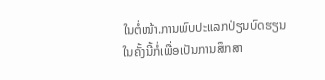ໃນຕໍ່ໜ້າ.ການພົບປະແລກປ່ຽນບົດຮຽນໃນຄັ້ງນີ້ກໍ່ເພື່ອເປັນການສຶກສາ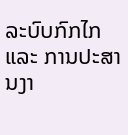ລະບົບກົກໄກ ແລະ ການປະສານງາ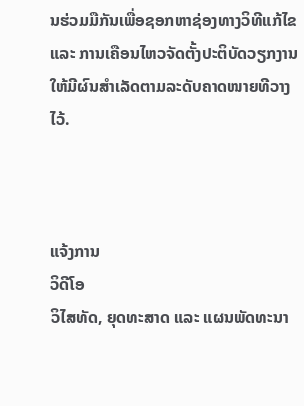ນຮ່ວມມືກັນເພື່ອຊອກຫາຊ່ອງທາງວິທີແກ້ໄຂ ແລະ ການເຄືອນໄຫວຈັດຕັ້ງປະຕິບັດວຽກງານໃຫ້ມີຜົນສຳເລັດຕາມລະດັບຄາດໜາຍທີວາງໄວ້.



ແຈ້ງການ
ວິດີໂອ
ວິໄສທັດ, ຍຸດທະສາດ ແລະ ແຜນພັດທະນາ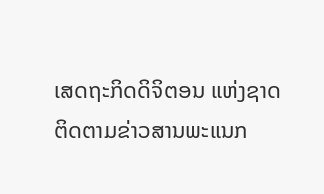ເສດຖະກິດດິຈິຕອນ ແຫ່ງຊາດ
ຕິດຕາມຂ່າວສານພະແນກ